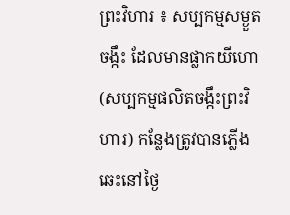ព្រះវិហារ ៖ សប្បកម្មសម្ងួតចង្កឹះ ដែលមានផ្លាកយីហោ (សប្បកម្មផលិតចង្កឹះព្រះវិហារ) កន្លែងត្រូវបានភ្លើងឆេះនៅថ្ងៃ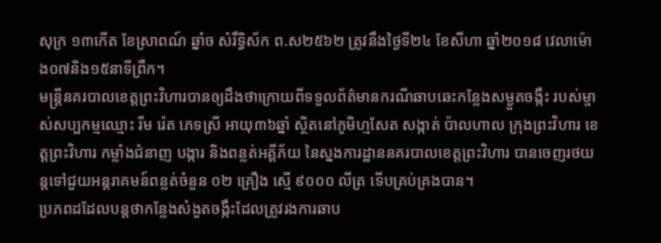សុក្រ ១៣កើត ខែស្រាពណ៍ ឆ្នាំច សំរឹទ្ធិស័ក ព.ស២៥៦២ ត្រូវនឹងថ្ងៃទី២៤ ខែសីហា ឆ្នាំ២០១៨ វេលាម៉ោង០៧និង១៥នាទីព្រឹក។
មន្ត្រីនគរបាលខេត្តព្រះវិហារបានឲ្យដឹងថាក្រោយពីទទួលព័ត៌មានករណីឆាបឆេះកន្លែងសម្ងួតចង្កឹះ របស់ម្ចាស់សប្បកម្មឈ្មោះ រីម រ៉េត ភេទស្រី អាយុ៣៦ឆ្នាំ ស្ថិតនៅភូមិហ្មសែត សង្កាត់ ប៉ាលហាល ក្រុងព្រះវិហារ ខេត្តព្រះវិហារ កម្លាំងជំនាញ បង្ការ និងពន្លត់អគ្គីភ័យ នៃស្នងការដ្ឋាននគរបាលខេត្តព្រះវិហារ បានចេញរថយន្តទៅជួយអន្តរាគមន៍ពន្លត់ចំនួន ០២ គ្រឿង ស្មើ ៩០០០ លីត្រ ទើបគ្រប់គ្រងបាន។
ប្រភពដដែលបន្តថាកន្លែងសំងួតចង្កឹះដែលត្រូវរងការឆាប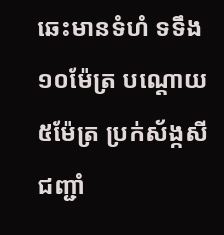ឆេះមានទំហំ ទទឹង១០ម៉ែត្រ បណ្តោយ ៥ម៉ែត្រ ប្រក់ស័ង្កសី ជញ្ជាំ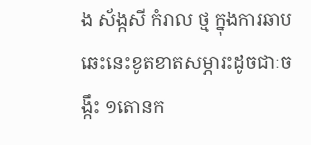ង ស័ង្កសី កំរាល ថ្ម ក្នុងការឆាបឆេះនេះខូតខាតសម្ភារះដូចជាៈចង្កឹះ ១តោនក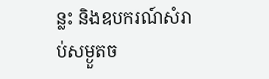ន្លះ និងឧបករណ៍សំរាប់សម្ងួតច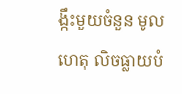ង្កឹះមួយចំនួន មូលហេតុ លិចធ្លាយបំ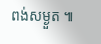ពង់សម្ងួត ៕